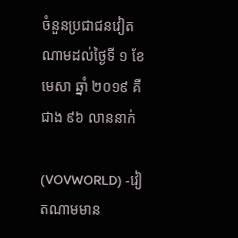ចំនួនប្រជាជនវៀតណាមដល់ថ្ងៃទី ១ ខែមេសា ឆ្នាំ ២០១៩ គឺជាង ៩៦ លាននាក់

(VOVWORLD) -វៀតណាមមាន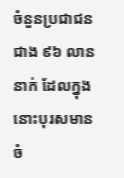ចំនួនប្រជាជនជាង ៩៦ លាននាក់ ដែលក្នុងនោះបុរសមានចំ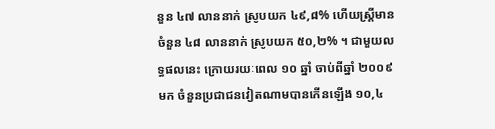នួន ៤៧ លាននាក់ ស្រូបយក ៤៩,៨% ហើយស្ត្រីមានចំនួន ៤៨ លាននាក់ ស្រូបយក ៥០,២% ។ ជាមួយលទ្ធផលនេះ ក្រោយរយៈពេល ១០ ឆ្នាំ ចាប់ពីឆ្នាំ ២០០៩ មក ចំនួនប្រជាជនវៀតណាមបានកើនឡើង ១០,៤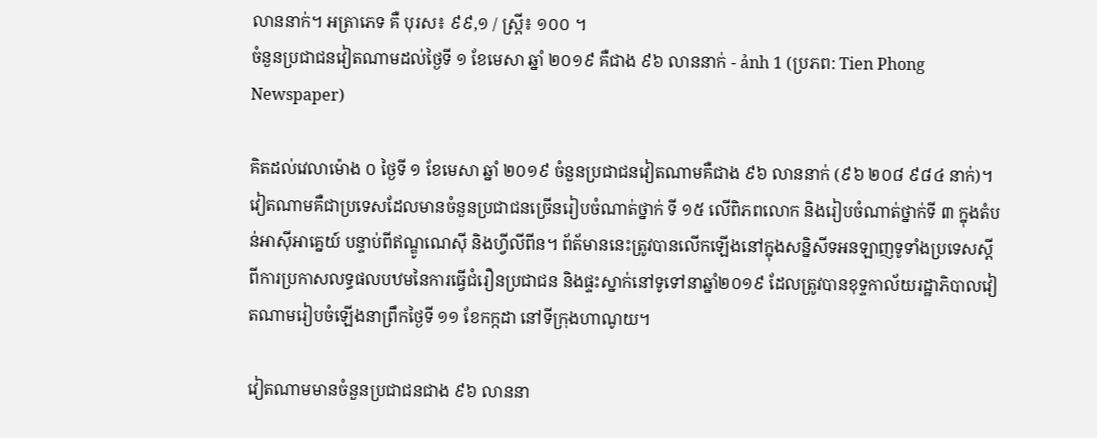លាននាក់។ អត្រាភេទ គឺ បុរស៖ ៩៩,១ / ស្ត្រី៖ ១០០ ។
ចំនួនប្រជាជនវៀតណាមដល់ថ្ងៃទី ១ ខែមេសា ឆ្នាំ ២០១៩ គឺជាង ៩៦ លាននាក់ - ảnh 1 (ប្រភព: Tien Phong Newspaper)

គិតដល់វេលាម៉ោង ០ ថ្ងៃទី ១ ខែមេសា ឆ្នាំ ២០១៩ ចំនួនប្រជាជនវៀតណាមគឺជាង ៩៦ លាននាក់ (៩៦ ២០៨ ៩៨៤ នាក់)។ វៀតណាមគឺជាប្រទេសដែលមានចំនួនប្រជាជនច្រើនរៀបចំណាត់ថ្នាក់ ទី ១៥ លើពិភពលោក និងរៀបចំណាត់ថ្នាក់ទី ៣ ក្នុងតំបន់អាស៊ីអាគ្នេយ៍ បន្ទាប់ពីឥណ្ឌូណេស៊ី និងហ្វីលីពីន។ ព័ត័មាននេះត្រូវបានលើកឡើងនៅក្នុងសន្និសីទអនឡាញទូទាំងប្រទេសស្ដីពីការប្រកាសលទ្ធផលបឋមនៃការធ្វើជំរឿនប្រជាជន និងផ្ទះស្នាក់នៅទូទៅនាឆ្នាំ២០១៩ ដែលត្រូវបានខុទ្ទកាល័យរដ្ឋាភិបាលវៀតណាមរៀបចំឡើងនាព្រឹកថ្ងៃទី ១១ ខែកក្កដា នៅទីក្រុងហាណូយ។

វៀតណាមមានចំនួនប្រជាជនជាង ៩៦ លាននា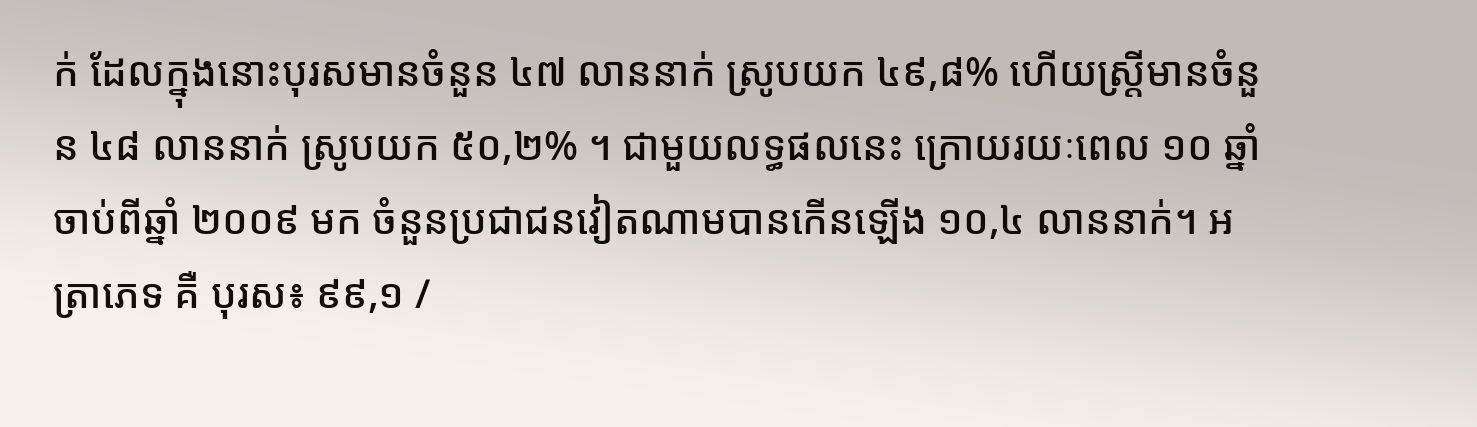ក់ ដែលក្នុងនោះបុរសមានចំនួន ៤៧ លាននាក់ ស្រូបយក ៤៩,៨% ហើយស្ត្រីមានចំនួន ៤៨ លាននាក់ ស្រូបយក ៥០,២% ។ ជាមួយលទ្ធផលនេះ ក្រោយរយៈពេល ១០ ឆ្នាំ ចាប់ពីឆ្នាំ ២០០៩ មក ចំនួនប្រជាជនវៀតណាមបានកើនឡើង ១០,៤ លាននាក់។ អត្រាភេទ គឺ បុរស៖ ៩៩,១ /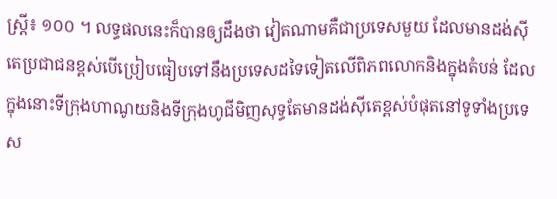ស្ត្រី៖ ១០០ ។ លទ្ធផលនេះក៏បានឲ្យដឹងថា វៀតណាមគឺជាប្រទេសមួយ ដែលមានដង់ស៊ីតេប្រជាជនខ្ពស់បើប្រៀបធៀបទៅនឹងប្រទេសដទៃទៀតលើពិភពលោកនិងក្នុងតំបន់ ដែលក្នុងនោះទីក្រុងហាណូយនិងទីក្រុងហូជីមិញសុទ្ធតែមានដង់ស៊ីតេខ្ពស់បំផុតនៅទូទាំងប្រទេស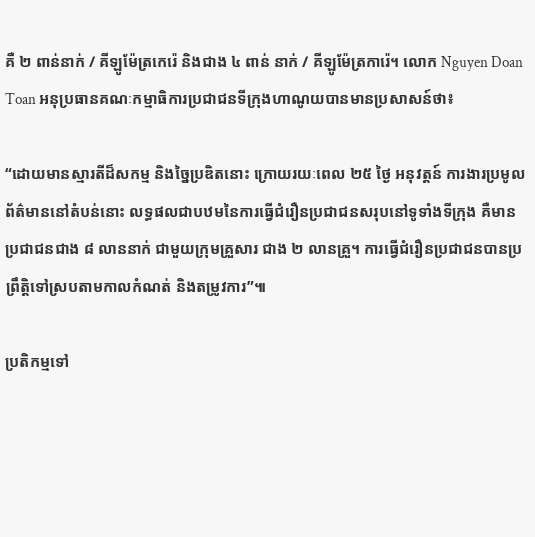គឺ ២ ពាន់នាក់ / គីឡូម៉ែត្រកេរ៉េ និងជាង ៤ ពាន់ នាក់ / គីឡូម៉ែត្រការ៉េ។ លោក Nguyen Doan Toan អនុប្រធានគណៈកម្មាធិការប្រជាជនទីក្រុងហាណូយបានមានប្រសាសន៍ថា៖

“ដោយមានស្មារតីដ៏សកម្ម និងច្នៃប្រឌិតនោះ ក្រោយរយៈពេល ២៥ ថ្ងៃ អនុវត្តន៍ ការងារប្រមូលព័ត៌មាននៅតំបន់នោះ លទ្ធផលជាបឋមនៃការធ្វើជំរឿនប្រជាជនសរុបនៅទូទាំងទីក្រុង គឺមានប្រជាជនជាង ៨ លាននាក់ ជាមួយក្រុមគ្រួសារ ជាង ២ លានគ្រួ។ ការធ្វើជំរឿនប្រជាជនបានប្រព្រឹត្តិទៅស្របតាមកាលកំណត់ និងតម្រូវការ”៕

ប្រតិកម្មទៅ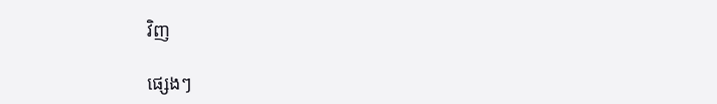វិញ

ផ្សេងៗ